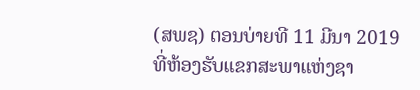(ສພຊ) ຕອນບ່າຍທີ 11 ມີນາ 2019 ທີ່ຫ້ອງຮັບແຂກສະພາແຫ່ງຊາ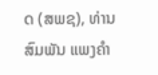ດ (ສພຊ), ທ່ານ ສົມພັນ ແພງຄຳ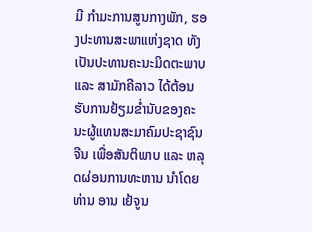ມີ ກຳມະການສູນກາງພັກ, ຮອງປະທານສະພາແຫ່ງຊາດ ທັງເປັນປະທານຄະນະມິດຕະພາບ ແລະ ສາມັກຄີລາວ ໄດ້ຕ້ອນຮັບການຢ້ຽມຂ່ຳນັບຂອງຄະນະຜູ້ແທນສະມາຄົມປະຊາຊົນຈີນ ເພື່ອສັນຕິພາບ ແລະ ຫລຸດຜ່ອນການທະຫານ ນຳໂດຍທ່ານ ອານ ເຢ້ຈູນ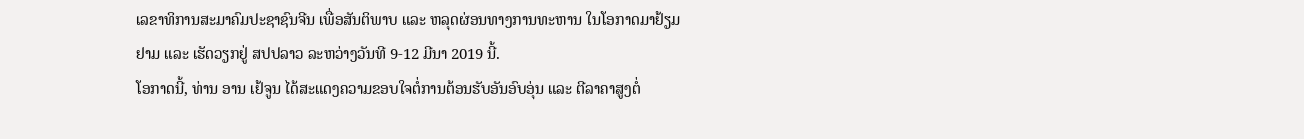ເລຂາທິການສະມາຄົມປະຊາຊົນຈີນ ເພື່ອສັນຕິພາບ ແລະ ຫລຸດຜ່ອນທາງການທະຫານ ໃນໂອກາດມາຢ້ຽມຢາມ ແລະ ເຮັດວຽກຢູ່ ສປປລາວ ລະຫວ່າງວັນທີ 9-12 ມີນາ 2019 ນີ້.
ໂອກາດນີ້, ທ່ານ ອານ ເຢ້ຈູນ ໄດ້ສະແດງຄວາມຂອບໃຈຕໍ່ການຕ້ອນຮັບອັນອົບອຸ່ນ ແລະ ຕີລາຄາສູງຕໍ່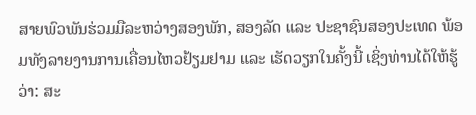ສາຍພົວພັນຮ່ວມມືລະຫວ່າງສອງພັກ, ສອງລັດ ແລະ ປະຊາຊົນສອງປະເທດ ພ້ອມທັງລາຍງານການເຄື່ອນໄຫວຢ້ຽມຢາມ ແລະ ເຮັດວຽກໃນຄັ້ງນີ້ ເຊິ່ງທ່ານໄດ້ໃຫ້ຮູ້ວ່າ: ສະ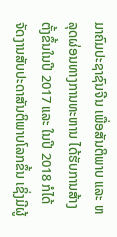ມາຄົມປະຊາຊົນຈີນ ເພື່ອສັນຕິພາບ ແລະ ຫລຸດຜ່ອນທາງການທະຫານ ໄດ້ຮັບການສ້າງຕັ້ງຂຶ້ນໃນປີ 2017 ແລະ ໃນປີ 2018 ກໍໄດ້ຈັດງານສັບປະດາສັນຕິພາບໂລກຂຶ້ນ ເຊິ່ງມີຜູ້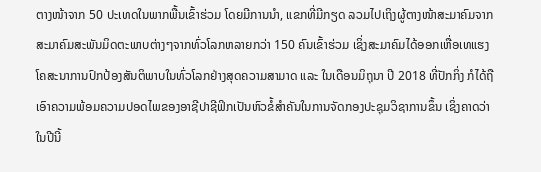ຕາງໜ້າຈາກ 50 ປະເທດໃນພາກພື້ນເຂົ້າຮ່ວມ ໂດຍມີການນຳ, ແຂກທີ່ມີກຽດ ລວມໄປເຖິງຜູ້ຕາງໜ້າສະມາຄົມຈາກສະມາຄົມສະພັນມິດຕະພາບຕ່າງໆຈາກທົ່ວໂລກຫລາຍກວ່າ 150 ຄົນເຂົ້າຮ່ວມ ເຊິ່ງສະມາຄົມໄດ້ອອກເຫື່ອເທແຮງໂຄສະນາການປົກປ້ອງສັນຕິພາບໃນທົ່ວໂລກຢ່າງສຸດຄວາມສາມາດ ແລະ ໃນເດືອນມິຖຸນາ ປີ 2018 ທີ່ປັກກິ່ງ ກໍໄດ້ຖືເອົາຄວາມພ້ອມຄວາມປອດໄພຂອງອາຊີປາຊີຟິກເປັນຫົວຂໍ້ສຳຄັນໃນການຈັດກອງປະຊຸມວິຊາການຂຶ້ນ ເຊິ່ງຄາດວ່າໃນປີນີ້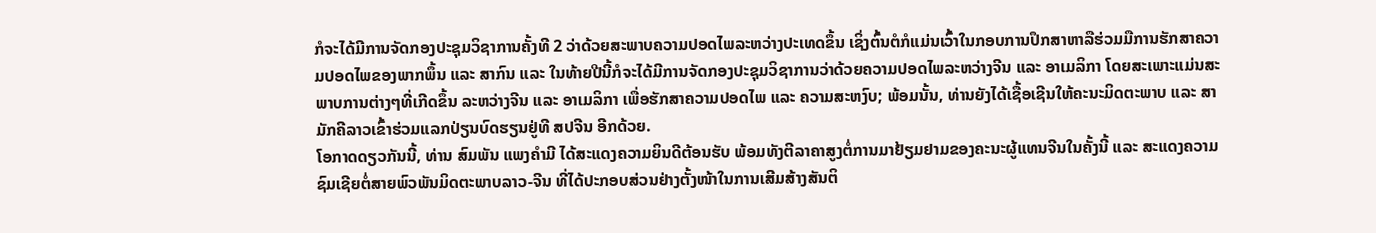ກໍຈະໄດ້ມີການຈັດກອງປະຊຸມວິຊາການຄັ້ງທີ 2 ວ່າດ້ວຍສະພາບຄວາມປອດໄພລະຫວ່າງປະເທດຂຶ້ນ ເຊິ່ງຕົ້ນຕໍກໍແມ່ນເວົ້າໃນກອບການປຶກສາຫາລືຮ່ວມມືການຮັກສາຄວາມປອດໄພຂອງພາກພຶ້ນ ແລະ ສາກົນ ແລະ ໃນທ້າຍປີນີ້ກໍຈະໄດ້ມີການຈັດກອງປະຊຸມວິຊາການວ່າດ້ວຍຄວາມປອດໄພລະຫວ່າງຈີນ ແລະ ອາເມລິກາ ໂດຍສະເພາະແມ່ນສະພາບການຕ່າງໆທີ່ເກີດຂຶ້ນ ລະຫວ່າງຈີນ ແລະ ອາເມລິກາ ເພື່ອຮັກສາຄວາມປອດໄພ ແລະ ຄວາມສະຫງົບ; ພ້ອມນັ້ນ, ທ່ານຍັງໄດ້ເຊື້ອເຊີນໃຫ້ຄະນະມິດຕະພາບ ແລະ ສາມັກຄີລາວເຂົ້າຮ່ວມແລກປ່ຽນບົດຮຽນຢູ່ທີ ສປຈີນ ອີກດ້ວຍ.
ໂອກາດດຽວກັນນີ້, ທ່ານ ສົມພັນ ແພງຄຳມີ ໄດ້ສະແດງຄວາມຍິນດີຕ້ອນຮັບ ພ້ອມທັງຕີລາຄາສູງຕໍ່ການມາຢ້ຽມຢາມຂອງຄະນະຜູ້ແທນຈີນໃນຄັ້ງນີ້ ແລະ ສະແດງຄວາມຊົມເຊີຍຕໍ່ສາຍພົວພັນມິດຕະພາບລາວ-ຈີນ ທີ່ໄດ້ປະກອບສ່ວນຢ່າງຕັ້ງໜ້າໃນການເສີມສ້າງສັນຕິ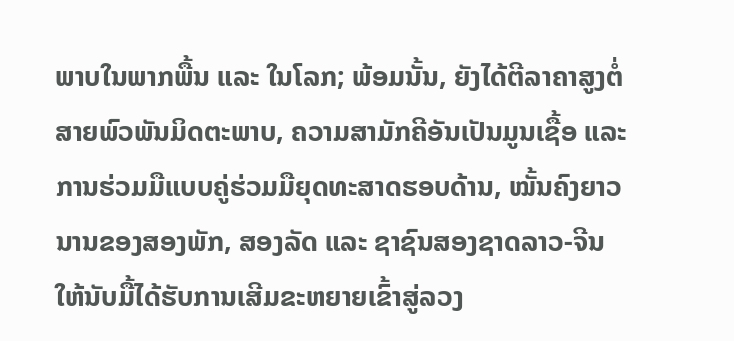ພາບໃນພາກພື້ນ ແລະ ໃນໂລກ; ພ້ອມນັ້ນ, ຍັງໄດ້ຕີລາຄາສູງຕໍ່ສາຍພົວພັນມິດຕະພາບ, ຄວາມສາມັກຄີອັນເປັນມູນເຊື້ອ ແລະ ການຮ່ວມມືແບບຄູ່ຮ່ວມມືຍຸດທະສາດຮອບດ້ານ, ໝັ້ນຄົງຍາວນານຂອງສອງພັກ, ສອງລັດ ແລະ ຊາຊົນສອງຊາດລາວ-ຈີນ ໃຫ້ນັບມື້ໄດ້ຮັບການເສີມຂະຫຍາຍເຂົ້າສູ່ລວງ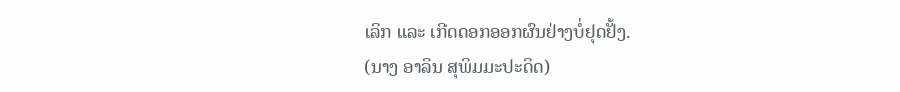ເລິກ ແລະ ເກີດດອກອອກຜົນຢ່າງບໍ່ຢຸດຢັ້ງ.
(ນາງ ອາລິນ ສຸພິມມະປະດິດ)